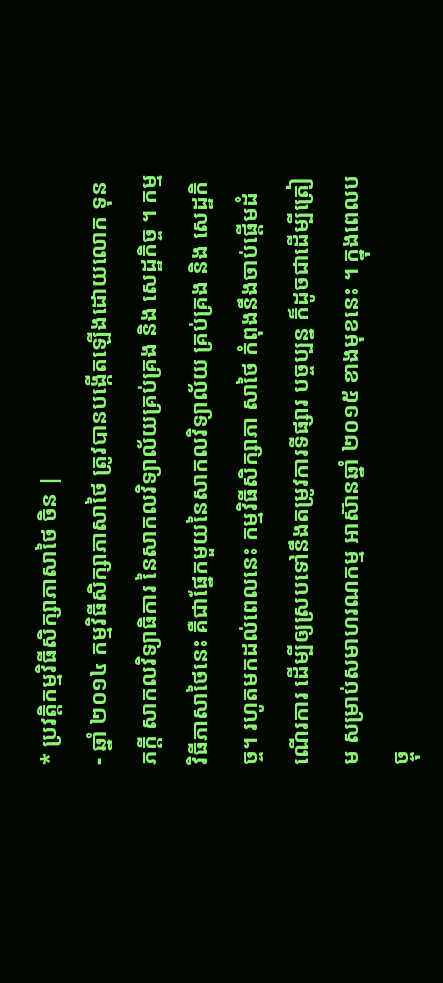* ប្រវត្តិកម្មវិធីសិក្សាភាសាថៃ ចិន |
- ឆ្នាំ ២០១៤ កម្មវិធីសិក្សាភាសាថៃ ត្រូវបានបង្កើតឡើងដោយលោក ទុន ភក្តី សាកលវិទ្យាធិការ នៃសាកលវិទ្យាល័យគ្រប់គ្រង និង សេដ្ឋកិច្ច ។ កម្មវិធីភាសាថៃនេះ គឺជាផ្នែកមួយនៃសាកលវិទ្យាល័យ គ្រប់គ្រង និង សេដ្ឋកិច្ច។ រហូតមកដល់ពេលនេះ កម្មវិធីសិក្សាភា សាថៃ កំពុងនឹងចាប់ផ្តើមដំណើរការ ដើម្បីឲ្យស្របទៅនឹងតម្រូវការទីផ្សារ បច្ចប្បន្ន ក៏ដូចជាដើម្បីត្រៀម សម្រាប់សមាហរណកម្ម អាស៊ានឆ្នាំ ២០១៥ ខាងមុខនេះ ។ ក្នុងពេលបច្ចុ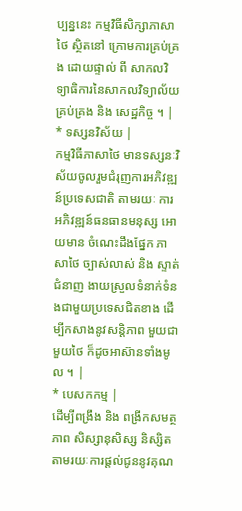ប្បន្ននេះ កម្មវិធីសិក្សាភាសាថៃ ស្ថិតនៅ ក្រោមការគ្រប់គ្រង ដោយផ្ទាល់ ពី សាកលវិទ្យាធិការនៃសាកលវិទ្យាល័យគ្រប់គ្រង និង សេដ្ឋកិច្ច ។ |
* ទស្សនវិស័យ |
កម្មវិធីភាសាថៃ មានទស្សនៈវិស័យចូលរួមជំរុញការអភិវឌ្ឍន៍ប្រទេសជាតិ តាមរយៈ ការអភិវឌ្ឍន៍ធនធានមនុស្ស អោយមាន ចំណេះដឹងផ្នែក ភាសាថៃ ច្បាស់លាស់ និង ស្ទាត់ជំនាញ ងាយស្រួលទំនាក់ទំនងជាមួយប្រទេសជិតខាង ដើម្បីកសាងនូវសន្តិភាព មួយជាមួយថៃ ក៏ដូចអាស៊ានទាំងមូល ។ |
* បេសកកម្ម |
ដើម្បីពង្រឹង និង ពង្រីកសមត្ថភាព សិស្សានុសិស្ស និស្សិត តាមរយៈការផ្តល់ជូននូវគុណ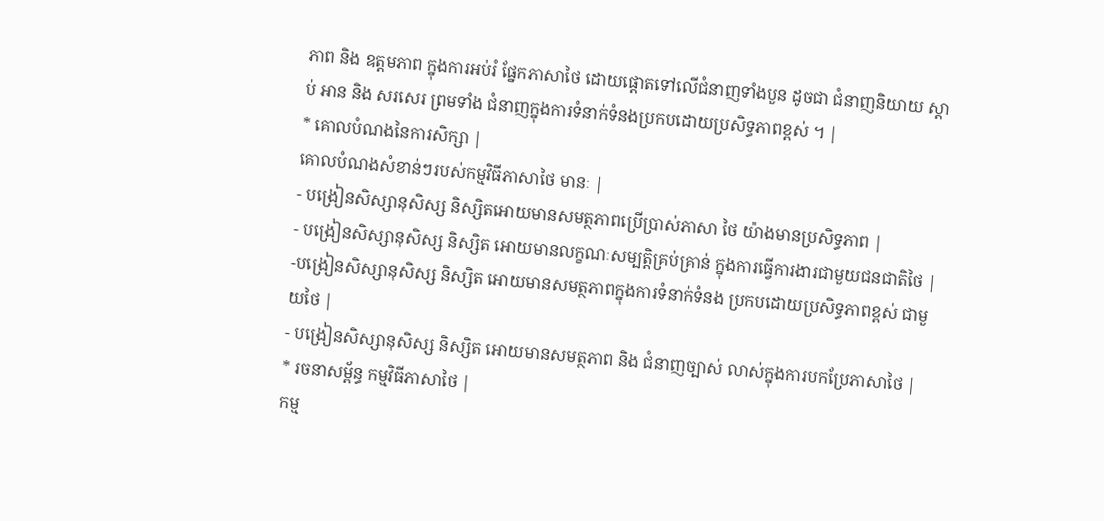ភាព និង ឧត្តមភាព ក្នុងការអប់រំ ផ្នែកភាសាថៃ ដោយផ្តោតទៅលើជំនាញទាំងបួន ដូចជា ជំនាញនិយាយ ស្តាប់ អាន និង សរសេរ ព្រមទាំង ជំនាញក្នុងការទំនាក់ទំនងប្រកបដោយប្រសិទ្ធភាពខ្ពស់ ។ |
* គោលបំណងនៃការសិក្សា |
គោលបំណងសំខាន់ៗរបស់កម្មវិធីភាសាថៃ មានៈ |
- បង្រៀនសិស្សានុសិស្ស និស្សិតអោយមានសមត្ថភាពប្រើប្រាស់ភាសា ថៃ យ៉ាងមានប្រសិទ្ធភាព |
- បង្រៀនសិស្សានុសិស្ស និស្សិត អោយមានលក្ខណៈសម្បត្តិគ្រប់គ្រាន់ ក្នុងការធ្វើការងារជាមួយជនជាតិថៃ |
-បង្រៀនសិស្សានុសិស្ស និស្សិត អោយមានសមត្ថភាពក្នុងការទំនាក់ទំនង ប្រកបដោយប្រសិទ្ធភាពខ្ពស់ ជាមួយថៃ |
- បង្រៀនសិស្សានុសិស្ស និស្សិត អោយមានសមត្ថភាព និង ជំនាញច្បាស់ លាស់ក្នុងការបកប្រែភាសាថៃ |
* រចនាសម្ព័ន្ធ កម្មវិធីភាសាថៃ |
កម្ម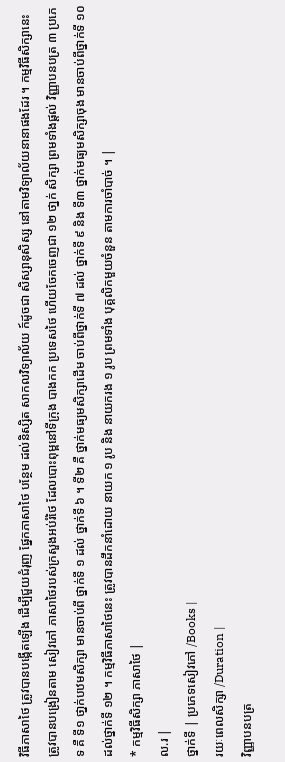វិធីភាសាថៃ ត្រូវបានបង្កើតឡើង ដើម្បីជួយជំរុញ ផ្នែកភាសាថៃ បន្ថែម ដល់និស្សិត សាកលវិទ្យាល័យ ក៍ដូចជា សិស្សានុសិស្ស នៅតាមវិទ្យាល័យនានាផងដែរ ។ កម្មវិធីសិក្សានេះ ត្រូវបានបង្រៀនតាម សៀវភៅ ភាសាថៃរបស់ក្រសួងអប់រំថៃ ដែលបោះពុម្ពនៅទីក្រុង បាងកក ប្រទេសថៃ ហើយចែកចេញជា ១២ ថា្នក់ សិក្សា ព្រមទាំងផ្តល់ វិញ្ញាបនបត្រ ៣ ប្រភេទ គឺ ទី១ ថា្នក់បឋមសិក្សា មានចាប់ពី ថ្នាក់ទី ១ ដល់ ថ្នាក់ទី ៦ ។ ទី២ គឺ ថ្នាក់មធ្យមសិក្សាដើម ចាប់ពីថ្នាក់ទី ៧ ដល់ ថ្នាក់ទី ៩ និង ទី៣ ថ្នាក់មធ្យមសិក្សាចុង មានចាប់ពីថ្នាក់ទី ១០ ដល់ថ្នាក់ទី ១២ ។ កម្មវិធីភាសាថៃនេះ ត្រូវបានដឹកនាំដោយ នាយក ១ រូប និង នាយករង ១ រូប ព្រមទាំង បុគ្គលិកមួយចំនួន តាមការចាំបាច់ ។ |
* កម្មវិធីសិក្សា ភាសាថៃ |
ល.រ |
ថ្នាក់ទី | ប្រភេទសៀវភៅ /Books |
រយៈពេលសិក្សា /Duration |
វិញ្ញាបនបត្រ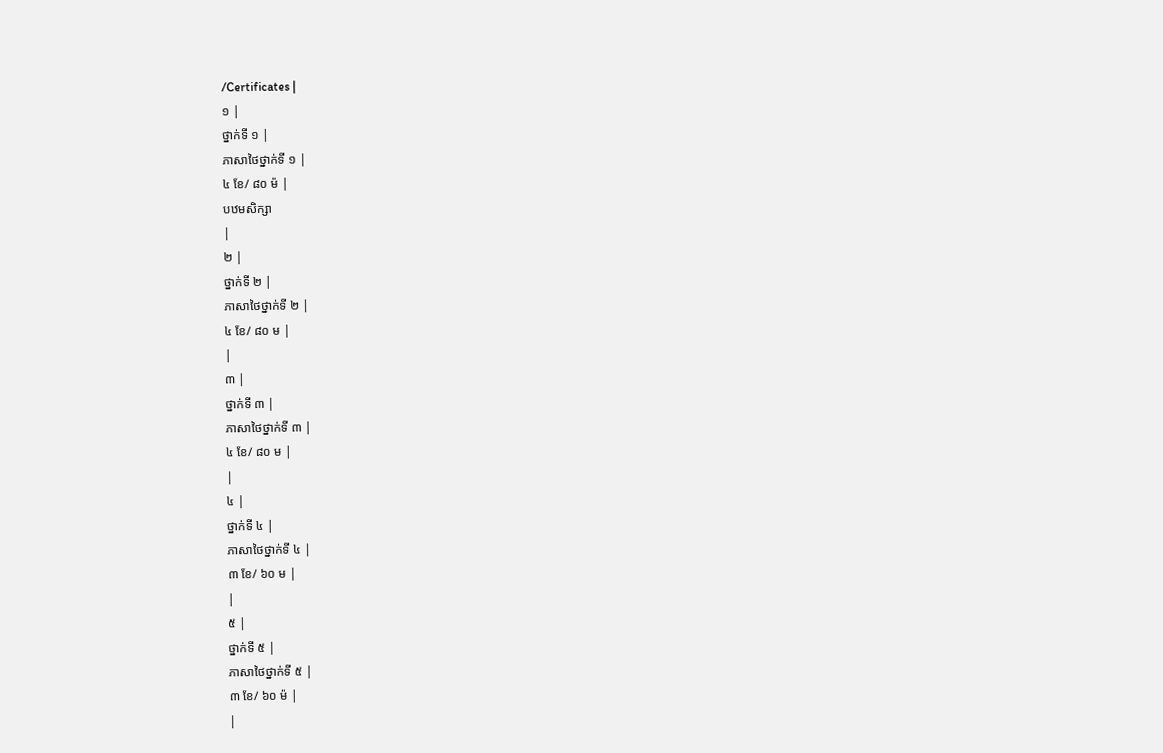/Certificates |
១ |
ថ្នាក់ទី ១ |
ភាសាថៃថ្នាក់ទី ១ |
៤ ខែ/ ៨០ ម៉ |
បឋមសិក្សា
|
២ |
ថ្នាក់ទី ២ |
ភាសាថៃថ្នាក់ទី ២ |
៤ ខែ/ ៨០ ម |
|
៣ |
ថ្នាក់ទី ៣ |
ភាសាថៃថ្នាក់ទី ៣ |
៤ ខែ/ ៨០ ម |
|
៤ |
ថ្នាក់ទី ៤ |
ភាសាថៃថ្នាក់ទី ៤ |
៣ ខែ/ ៦០ ម |
|
៥ |
ថ្នាក់ទី ៥ |
ភាសាថៃថ្នាក់ទី ៥ |
៣ ខែ/ ៦០ ម៉ |
|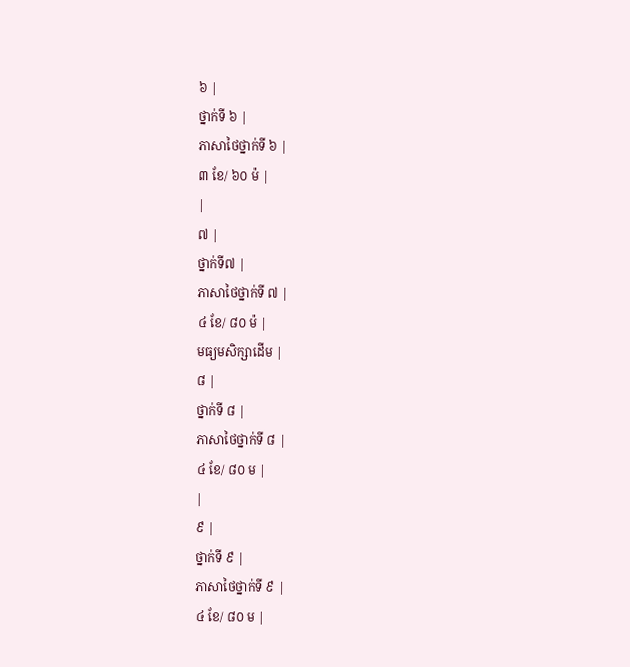៦ |
ថ្នាក់ទី ៦ |
ភាសាថៃថ្នាក់ទី ៦ |
៣ ខែ/ ៦០ ម៉ |
|
៧ |
ថ្នាក់ទី៧ |
ភាសាថៃថ្នាក់ទី ៧ |
៤ ខែ/ ៨០ ម៉ |
មធ្យមសិក្សាដើម |
៨ |
ថ្នាក់ទី ៨ |
ភាសាថៃថ្នាក់ទី ៨ |
៤ ខែ/ ៨០ ម |
|
៩ |
ថ្នាក់ទី ៩ |
ភាសាថៃថ្នាក់ទី ៩ |
៤ ខែ/ ៨០ ម |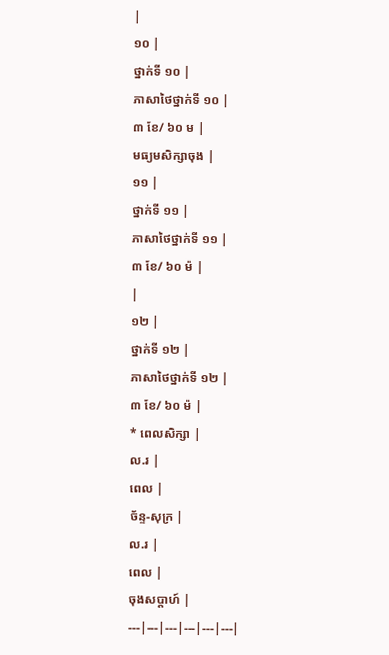|
១០ |
ថ្នាក់ទី ១០ |
ភាសាថៃថ្នាក់ទី ១០ |
៣ ខែ/ ៦០ ម |
មធ្យមសិក្សាចុង |
១១ |
ថ្នាក់ទី ១១ |
ភាសាថៃថ្នាក់ទី ១១ |
៣ ខែ/ ៦០ ម៉ |
|
១២ |
ថ្នាក់ទី ១២ |
ភាសាថៃថ្នាក់ទី ១២ |
៣ ខែ/ ៦០ ម៉ |
* ពេលសិក្សា |
ល.រ |
ពេល |
ច័ន្ទ-សុក្រ |
ល.រ |
ពេល |
ចុងសប្តាហ៍ |
---|---|---|---|---|---|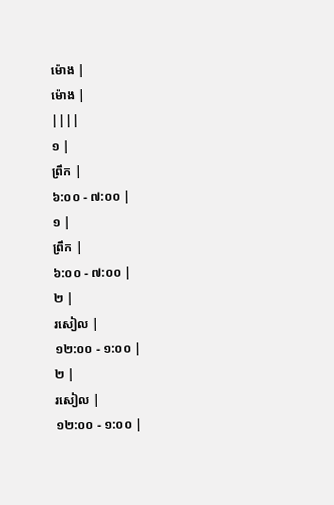ម៉ោង |
ម៉ោង |
||||
១ |
ព្រឹក |
៦:០០ - ៧:០០ |
១ |
ព្រឹក |
៦:០០ - ៧:០០ |
២ |
រសៀល |
១២:០០ - ១:០០ |
២ |
រសៀល |
១២:០០ - ១:០០ |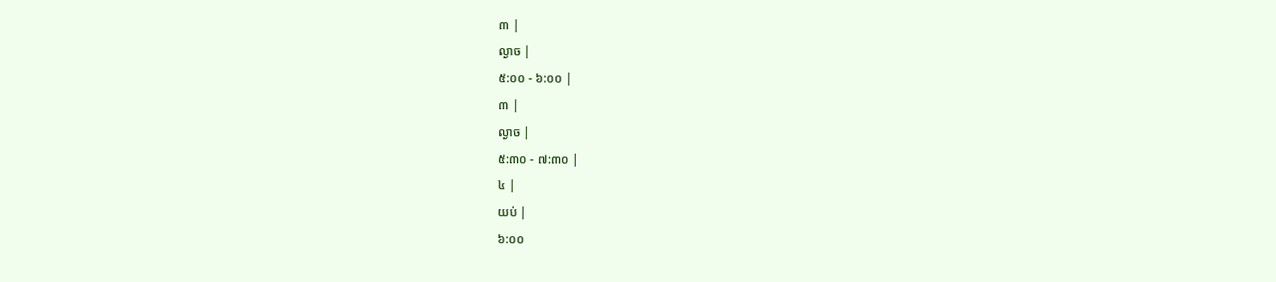៣ |
ល្ងាច |
៥:០០ - ៦:០០ |
៣ |
ល្ងាច |
៥:៣០ - ៧:៣០ |
៤ |
យប់ |
៦:០០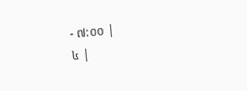- ៧:០០ |
៤ |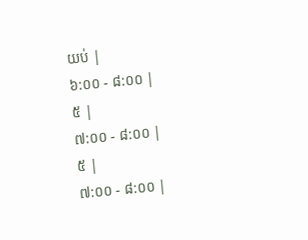យប់ |
៦:០០ - ៨:០០ |
៥ |
៧:០០ - ៨:០០ |
៥ |
៧:០០ - ៨:០០ |